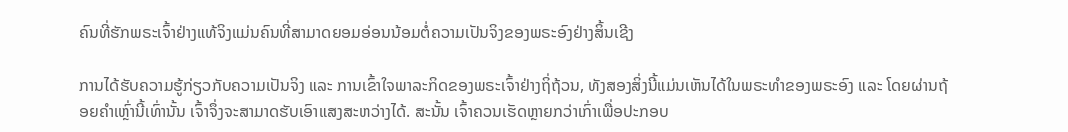ຄົນທີ່ຮັກພຣະເຈົ້າຢ່າງແທ້ຈິງແມ່ນຄົນທີ່ສາມາດຍອມອ່ອນນ້ອມຕໍ່ຄວາມເປັນຈິງຂອງພຣະອົງຢ່າງສິ້ນເຊີງ

ການໄດ້ຮັບຄວາມຮູ້ກ່ຽວກັບຄວາມເປັນຈິງ ແລະ ການເຂົ້າໃຈພາລະກິດຂອງພຣະເຈົ້າຢ່າງຖິ່ຖ້ວນ, ທັງສອງສິ່ງນີ້ແມ່ນເຫັນໄດ້ໃນພຣະທຳຂອງພຣະອົງ ແລະ ໂດຍຜ່ານຖ້ອຍຄຳເຫຼົ່ານີ້ເທົ່ານັ້ນ ເຈົ້າຈຶ່ງຈະສາມາດຮັບເອົາແສງສະຫວ່າງໄດ້. ສະນັ້ນ ເຈົ້າຄວນເຮັດຫຼາຍກວ່າເກົ່າເພື່ອປະກອບ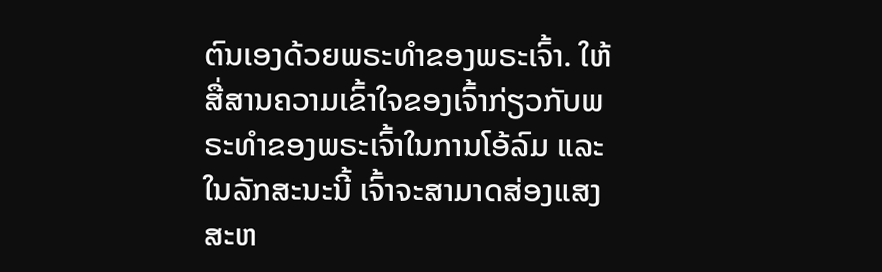ຕົນເອງດ້ວຍພຣະທຳຂອງພຣະເຈົ້າ. ໃຫ້ສື່ສານຄວາມເຂົ້າໃຈຂອງເຈົ້າກ່ຽວກັບພຣະທຳຂອງພຣະເຈົ້າໃນການໂອ້ລົມ ແລະ ໃນລັກສະນະນີ້ ເຈົ້າຈະສາມາດສ່ອງແສງສະຫ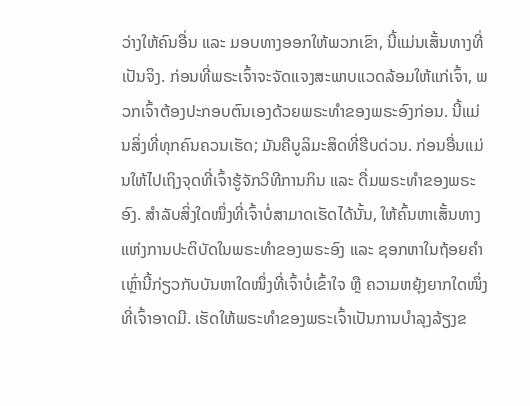ວ່າງໃຫ້ຄົນອື່ນ ແລະ ມອບທາງອອກໃຫ້ພວກເຂົາ, ນີ້ແມ່ນເສັ້ນທາງທີ່ເປັນຈິງ. ກ່ອນທີ່ພຣະເຈົ້າຈະຈັດແຈງສະພາບແວດລ້ອມໃຫ້ແກ່ເຈົ້າ, ພວກເຈົ້າຕ້ອງປະກອບຕົນເອງດ້ວຍພຣະທຳຂອງພຣະອົງກ່ອນ. ນີ້ແມ່ນສິ່ງທີ່ທຸກຄົນຄວນເຮັດ; ມັນຄືບູລິມະສິດທີ່ຮີບດ່ວນ. ກ່ອນອື່ນແມ່ນໃຫ້ໄປເຖິງຈຸດທີ່ເຈົ້າຮູ້ຈັກວິທີການກິນ ແລະ ດື່ມພຣະທຳຂອງພຣະອົງ. ສຳລັບສິ່ງໃດໜຶ່ງທີ່ເຈົ້າບໍ່ສາມາດເຮັດໄດ້ນັ້ນ, ໃຫ້ຄົ້ນຫາເສັ້ນທາງແຫ່ງການປະຕິບັດໃນພຣະທຳຂອງພຣະອົງ ແລະ ຊອກຫາໃນຖ້ອຍຄຳເຫຼົ່ານີ້ກ່ຽວກັບບັນຫາໃດໜຶ່ງທີ່ເຈົ້າບໍ່ເຂົ້າໃຈ ຫຼື ຄວາມຫຍຸ້ງຍາກໃດໜຶ່ງທີ່ເຈົ້າອາດມີ. ເຮັດໃຫ້ພຣະທຳຂອງພຣະເຈົ້າເປັນການບຳລຸງລ້ຽງຂ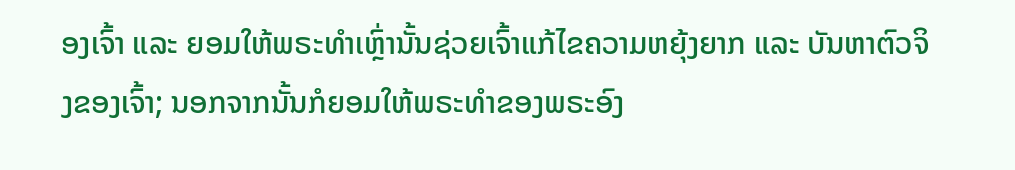ອງເຈົ້າ ແລະ ຍອມໃຫ້ພຣະທຳເຫຼົ່ານັ້ນຊ່ວຍເຈົ້າແກ້ໄຂຄວາມຫຍຸ້ງຍາກ ແລະ ບັນຫາຕົວຈິງຂອງເຈົ້າ; ນອກຈາກນັ້ນກໍຍອມໃຫ້ພຣະທຳຂອງພຣະອົງ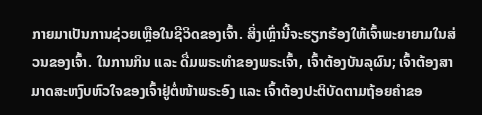ກາຍມາເປັນການຊ່ວຍເຫຼືອໃນຊີວິດຂອງເຈົ້າ. ສິ່ງເຫຼົ່ານີ້ຈະຮຽກຮ້ອງໃຫ້ເຈົ້າພະຍາຍາມໃນສ່ວນຂອງເຈົ້າ. ໃນການກິນ ແລະ ດື່ມພຣະທຳຂອງພຣະເຈົ້າ, ເຈົ້າຕ້ອງບັນລຸຜົນ; ເຈົ້າຕ້ອງສາມາດສະຫງົບຫົວໃຈຂອງເຈົ້າຢູ່ຕໍ່ໜ້າພຣະອົງ ແລະ ເຈົ້າຕ້ອງປະຕິບັດຕາມຖ້ອຍຄຳຂອ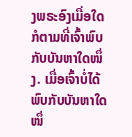ງພຣະອົງເມື່ອໃດກໍຕາມທີ່ເຈົ້າພົບກັບບັນຫາໃດໜຶ່ງ. ເມື່ອເຈົ້າບໍ່ໄດ້ພົບກັບບັນຫາໃດໜຶ່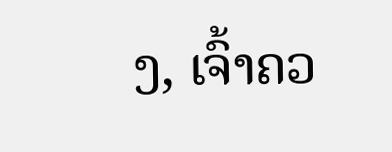ງ, ເຈົ້າຄວ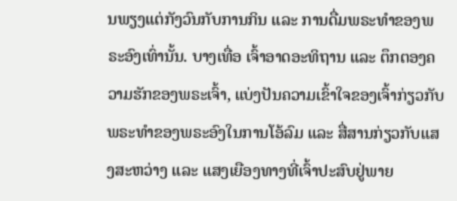ນພຽງແຕ່ກັງວົນກັບການກິນ ແລະ ການດື່ມພຣະທຳຂອງພຣະອົງເທົ່ານັ້ນ. ບາງເທື່ອ ເຈົ້າອາດອະທິຖານ ແລະ ຕຶກຕອງຄວາມຮັກຂອງພຣະເຈົ້າ, ແບ່ງປັນຄວາມເຂົ້າໃຈຂອງເຈົ້າກ່ຽວກັບພຣະທຳຂອງພຣະອົງໃນການໂອ້ລົມ ແລະ ສື່ສານກ່ຽວກັບແສງສະຫວ່າງ ແລະ ແສງເຍືອງທາງທີ່ເຈົ້າປະສົບຢູ່ພາຍ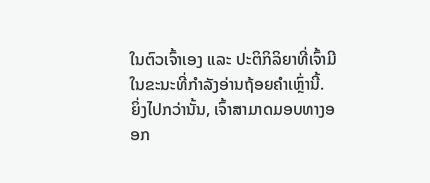ໃນຕົວເຈົ້າເອງ ແລະ ປະຕິກິລິຍາທີ່ເຈົ້າມີໃນຂະນະທີ່ກຳລັງອ່ານຖ້ອຍຄຳເຫຼົ່ານີ້. ຍິ່ງໄປກວ່ານັ້ນ, ເຈົ້າສາມາດມອບທາງອອກ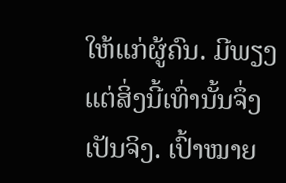ໃຫ້ແກ່ຜູ້ຄົນ. ມີພຽງແຕ່ສິ່ງນີ້ເທົ່ານັ້ນຈຶ່ງເປັນຈິງ. ເປົ້າໝາຍ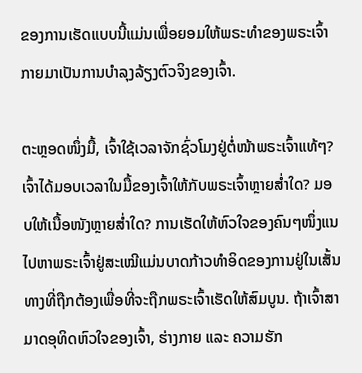ຂອງການເຮັດແບບນີ້ແມ່ນເພື່ອຍອມໃຫ້ພຣະທຳຂອງພຣະເຈົ້າກາຍມາເປັນການບຳລຸງລ້ຽງຕົວຈິງຂອງເຈົ້າ.

ຕະຫຼອດໜຶ່ງມື້, ເຈົ້າໃຊ້ເວລາຈັກຊົ່ວໂມງຢູ່ຕໍ່ໜ້າພຣະເຈົ້າແທ້ໆ? ເຈົ້າໄດ້ມອບເວລາໃນມື້ຂອງເຈົ້າໃຫ້ກັບພຣະເຈົ້າຫຼາຍສໍ່າໃດ? ມອບໃຫ້ເນື້ອໜັງຫຼາຍສໍ່າໃດ? ການເຮັດໃຫ້ຫົວໃຈຂອງຄົນໆໜຶ່ງແນໄປຫາພຣະເຈົ້າຢູ່ສະເໝີແມ່ນບາດກ້າວທຳອິດຂອງການຢູ່ໃນເສັ້ນທາງທີ່ຖືກຕ້ອງເພື່ອທີ່ຈະຖືກພຣະເຈົ້າເຮັດໃຫ້ສົມບູນ. ຖ້າເຈົ້າສາມາດອຸທິດຫົວໃຈຂອງເຈົ້າ, ຮ່າງກາຍ ແລະ ຄວາມຮັກ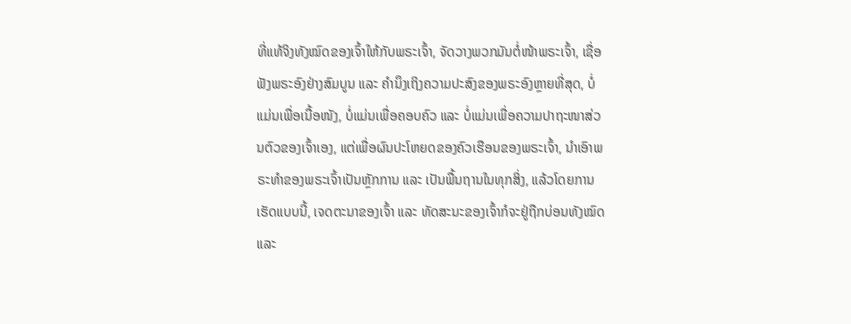ທີ່ແທ້ຈິງທັງໝົດຂອງເຈົ້າໃຫ້ກັບພຣະເຈົ້າ, ຈັດວາງພວກມັນຕໍ່ໜ້າພຣະເຈົ້າ, ເຊື່ອຟັງພຣະອົງຢ່າງສົມບູນ ແລະ ຄຳນຶງເຖິງຄວາມປະສົງຂອງພຣະອົງຫຼາຍທີ່ສຸດ, ບໍ່ແມ່ນເພື່ອເນື້ອໜັງ, ບໍ່ແມ່ນເພື່ອຄອບຄົວ ແລະ ບໍ່ແມ່ນເພື່ອຄວາມປາຖະໜາສ່ວນຕົວຂອງເຈົ້າເອງ, ແຕ່ເພື່ອຜົນປະໂຫຍດຂອງຄົວເຮືອນຂອງພຣະເຈົ້າ, ນໍາເອົາພຣະທຳຂອງພຣະເຈົ້າເປັນຫຼັກການ ແລະ ເປັນພື້ນຖານໃນທຸກສິ່ງ, ແລ້ວໂດຍການເຮັດແບບນີ້, ເຈດຕະນາຂອງເຈົ້າ ແລະ ທັດສະນະຂອງເຈົ້າກໍຈະຢູ່ຖືກບ່ອນທັງໝົດ ແລະ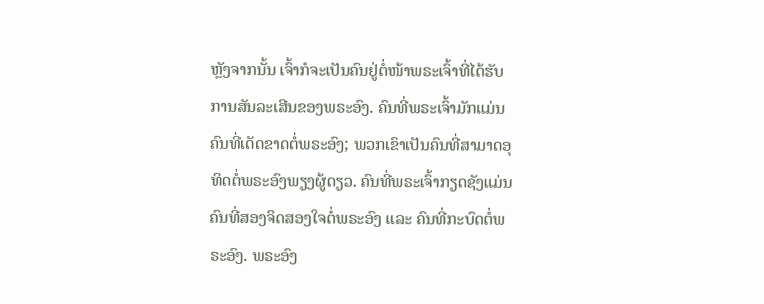ຫຼັງຈາກນັ້ນ ເຈົ້າກໍຈະເປັນຄົນຢູ່ຕໍ່ໜ້າພຣະເຈົ້າທີ່ໄດ້ຮັບການສັນລະເສີນຂອງພຣະອົງ. ຄົນທີ່ພຣະເຈົ້າມັກແມ່ນຄົນທີ່ເດັດຂາດຕໍ່ພຣະອົງ; ພວກເຂົາເປັນຄົນທີ່ສາມາດອຸທິດຕໍ່ພຣະອົງພຽງຜູ້ດຽວ. ຄົນທີ່ພຣະເຈົ້າກຽດຊັງແມ່ນຄົນທີ່ສອງຈິດສອງໃຈຕໍ່ພຣະອົງ ແລະ ຄົນທີ່ກະບົດຕໍ່ພຣະອົງ. ພຣະອົງ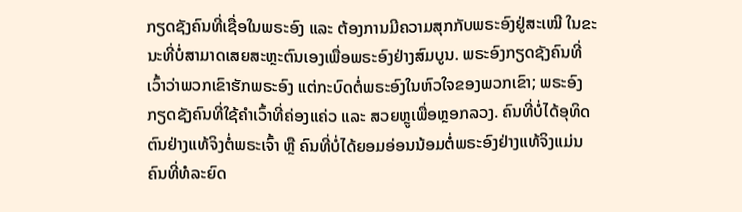ກຽດຊັງຄົນທີ່ເຊື່ອໃນພຣະອົງ ແລະ ຕ້ອງການມີຄວາມສຸກກັບພຣະອົງຢູ່ສະເໝີ ໃນຂະນະທີ່ບໍ່ສາມາດເສຍສະຫຼະຕົນເອງເພື່ອພຣະອົງຢ່າງສົມບູນ. ພຣະອົງກຽດຊັງຄົນທີ່ເວົ້າວ່າພວກເຂົາຮັກພຣະອົງ ແຕ່ກະບົດຕໍ່ພຣະອົງໃນຫົວໃຈຂອງພວກເຂົາ; ພຣະອົງກຽດຊັງຄົນທີ່ໃຊ້ຄຳເວົ້າທີ່ຄ່ອງແຄ່ວ ແລະ ສວຍຫຼູເພື່ອຫຼອກລວງ. ຄົນທີ່ບໍ່ໄດ້ອຸທິດຕົນຢ່າງແທ້ຈິງຕໍ່ພຣະເຈົ້າ ຫຼື ຄົນທີ່ບໍ່ໄດ້ຍອມອ່ອນນ້ອມຕໍ່ພຣະອົງຢ່າງແທ້ຈິງແມ່ນຄົນທີ່ທໍລະຍົດ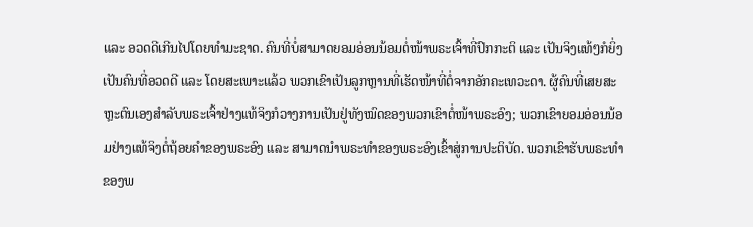ແລະ ອວດດີເກີນໄປໂດຍທຳມະຊາດ. ຄົນທີ່ບໍ່ສາມາດຍອມອ່ອນນ້ອມຕໍ່ໜ້າພຣະເຈົ້າທີ່ປົກກະຕິ ແລະ ເປັນຈິງແທ້ໆກໍຍິ່ງເປັນຄົນທີ່ອວດດີ ແລະ ໂດຍສະເພາະແລ້ວ ພວກເຂົາເປັນລູກຫຼານທີ່ເຮັດໜ້າທີ່ຕໍ່ຈາກອັກຄະເທວະດາ. ຜູ້ຄົນທີ່ເສຍສະຫຼະຕົນເອງສຳລັບພຣະເຈົ້າຢ່າງແທ້ຈິງກໍວາງການເປັນຢູ່ທັງໝົດຂອງພວກເຂົາຕໍ່ໜ້າພຣະອົງ; ພວກເຂົາຍອມອ່ອນນ້ອມຢ່າງແທ້ຈິງຕໍ່ຖ້ອຍຄຳຂອງພຣະອົງ ແລະ ສາມາດນໍາພຣະທຳຂອງພຣະອົງເຂົ້າສູ່ການປະຕິບັດ. ພວກເຂົາຮັບພຣະທຳຂອງພ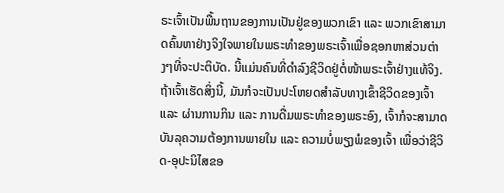ຣະເຈົ້າເປັນພື້ນຖານຂອງການເປັນຢູ່ຂອງພວກເຂົາ ແລະ ພວກເຂົາສາມາດຄົ້ນຫາຢ່າງຈິງໃຈພາຍໃນພຣະທຳຂອງພຣະເຈົ້າເພື່ອຊອກຫາສ່ວນຕ່າງໆທີ່ຈະປະຕິບັດ. ນີ້ແມ່ນຄົນທີ່ດຳລົງຊີວິດຢູ່ຕໍ່ໜ້າພຣະເຈົ້າຢ່າງແທ້ຈິງ. ຖ້າເຈົ້າເຮັດສິ່ງນີ້, ມັນກໍຈະເປັນປະໂຫຍດສຳລັບທາງເຂົ້າຊີວິດຂອງເຈົ້າ ແລະ ຜ່ານການກິນ ແລະ ການດື່ມພຣະທຳຂອງພຣະອົງ, ເຈົ້າກໍຈະສາມາດບັນລຸຄວາມຕ້ອງການພາຍໃນ ແລະ ຄວາມບໍ່ພຽງພໍຂອງເຈົ້າ ເພື່ອວ່າຊີວິດ-ອຸປະນິໄສຂອ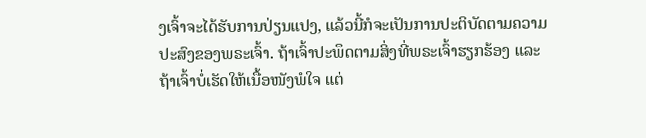ງເຈົ້າຈະໄດ້ຮັບການປ່ຽນແປງ, ແລ້ວນີ້ກໍຈະເປັນການປະຕິບັດຕາມຄວາມປະສົງຂອງພຣະເຈົ້າ. ຖ້າເຈົ້າປະພຶດຕາມສິ່ງທີ່ພຣະເຈົ້າຮຽກຮ້ອງ ແລະ ຖ້າເຈົ້າບໍ່ເຮັດໃຫ້ເນື້ອໜັງພໍໃຈ ແຕ່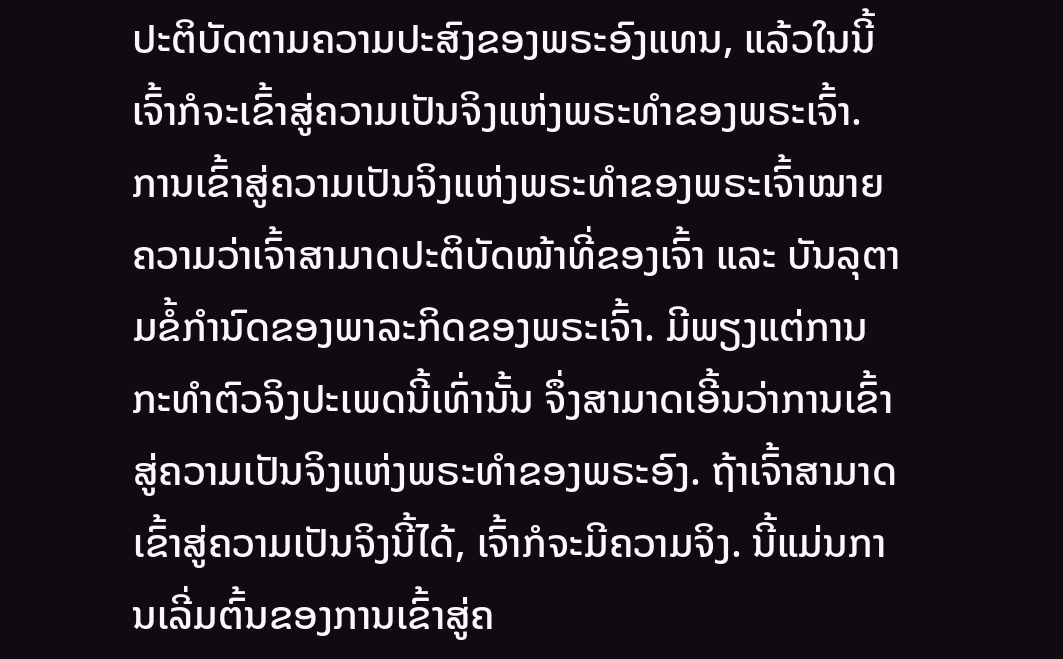ປະຕິບັດຕາມຄວາມປະສົງຂອງພຣະອົງແທນ, ແລ້ວໃນນີ້ ເຈົ້າກໍຈະເຂົ້າສູ່ຄວາມເປັນຈິງແຫ່ງພຣະທຳຂອງພຣະເຈົ້າ. ການເຂົ້າສູ່ຄວາມເປັນຈິງແຫ່ງພຣະທຳຂອງພຣະເຈົ້າໝາຍຄວາມວ່າເຈົ້າສາມາດປະຕິບັດໜ້າທີ່ຂອງເຈົ້າ ແລະ ບັນລຸຕາມຂໍ້ກໍານົດຂອງພາລະກິດຂອງພຣະເຈົ້າ. ມີພຽງແຕ່ການກະທຳຕົວຈິງປະເພດນີ້ເທົ່ານັ້ນ ຈຶ່ງສາມາດເອີ້ນວ່າການເຂົ້າສູ່ຄວາມເປັນຈິງແຫ່ງພຣະທຳຂອງພຣະອົງ. ຖ້າເຈົ້າສາມາດເຂົ້າສູ່ຄວາມເປັນຈິງນີ້ໄດ້, ເຈົ້າກໍຈະມີຄວາມຈິງ. ນີ້ແມ່ນການເລີ່ມຕົ້ນຂອງການເຂົ້າສູ່ຄ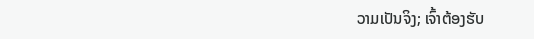ວາມເປັນຈິງ; ເຈົ້າຕ້ອງຮັບ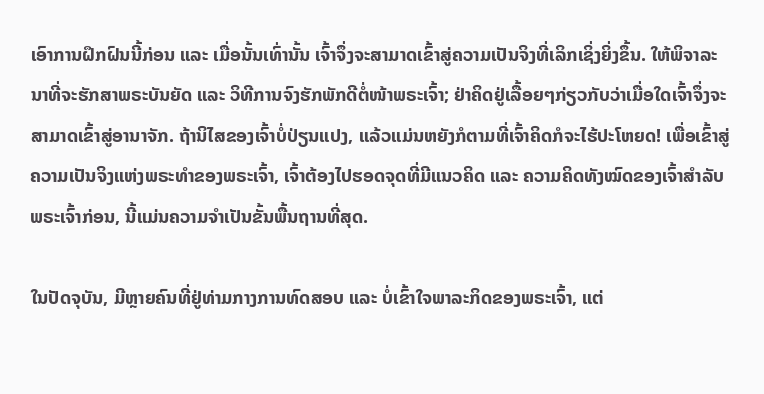ເອົາການຝຶກຝົນນີ້ກ່ອນ ແລະ ເມື່ອນັ້ນເທົ່ານັ້ນ ເຈົ້າຈຶ່ງຈະສາມາດເຂົ້າສູ່ຄວາມເປັນຈິງທີ່ເລິກເຊິ່ງຍິ່ງຂຶ້ນ. ໃຫ້ພິຈາລະນາທີ່ຈະຮັກສາພຣະບັນຍັດ ແລະ ວິທີການຈົງຮັກພັກດີຕໍ່ໜ້າພຣະເຈົ້າ; ຢ່າຄິດຢູ່ເລື້ອຍໆກ່ຽວກັບວ່າເມື່ອໃດເຈົ້າຈຶ່ງຈະສາມາດເຂົ້າສູ່ອານາຈັກ. ຖ້ານິໄສຂອງເຈົ້າບໍ່ປ່ຽນແປງ, ແລ້ວແມ່ນຫຍັງກໍຕາມທີ່ເຈົ້າຄິດກໍຈະໄຮ້ປະໂຫຍດ! ເພື່ອເຂົ້າສູ່ຄວາມເປັນຈິງແຫ່ງພຣະທຳຂອງພຣະເຈົ້າ, ເຈົ້າຕ້ອງໄປຮອດຈຸດທີ່ມີແນວຄິດ ແລະ ຄວາມຄິດທັງໝົດຂອງເຈົ້າສຳລັບພຣະເຈົ້າກ່ອນ, ນີ້ແມ່ນຄວາມຈຳເປັນຂັ້ນພື້ນຖານທີ່ສຸດ.

ໃນປັດຈຸບັນ, ມີຫຼາຍຄົນທີ່ຢູ່ທ່າມກາງການທົດສອບ ແລະ ບໍ່ເຂົ້າໃຈພາລະກິດຂອງພຣະເຈົ້າ, ແຕ່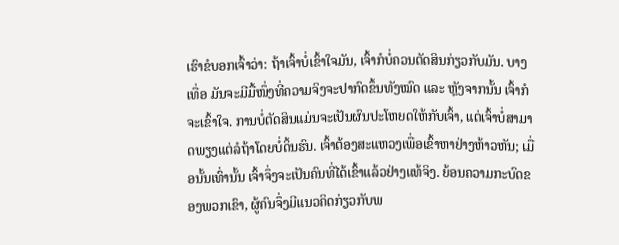ເຮົາຂໍບອກເຈົ້າວ່າ: ຖ້າເຈົ້າບໍ່ເຂົ້າໃຈມັນ, ເຈົ້າກໍບໍ່ຄວນຕັດສິນກ່ຽວກັບມັນ. ບາງເທື່ອ ມັນຈະມີມື້ໜຶ່ງທີ່ຄວາມຈິງຈະປາກົດຂຶ້ນທັງໝົດ ແລະ ຫຼັງຈາກນັ້ນ ເຈົ້າກໍຈະເຂົ້າໃຈ. ການບໍ່ຕັດສິນແມ່ນຈະເປັນຜົນປະໂຫຍດໃຫ້ກັບເຈົ້າ, ແຕ່ເຈົ້າບໍ່ສາມາດພຽງແຕ່ລໍຖ້າໂດຍບໍ່ດິ້ນຮົນ. ເຈົ້າຕ້ອງສະແຫວງເພື່ອເຂົ້າຫາຢ່າງຫ້າວຫັນ; ເມື່ອນັ້ນເທົ່ານັ້ນ ເຈົ້າຈຶ່ງຈະເປັນຄົນທີ່ໄດ້ເຂົ້າແລ້ວຢ່າງແທ້ຈິງ. ຍ້ອນຄວາມກະບົດຂອງພວກເຂົາ, ຜູ້ຄົນຈຶ່ງມີແນວຄິດກ່ຽວກັບພ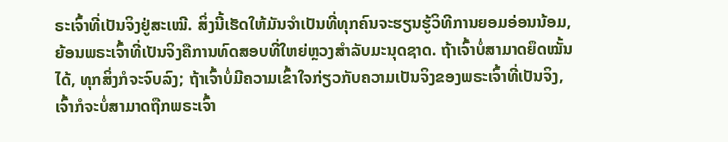ຣະເຈົ້າທີ່ເປັນຈິງຢູ່ສະເໝີ. ສິ່ງນີ້ເຮັດໃຫ້ມັນຈຳເປັນທີ່ທຸກຄົນຈະຮຽນຮູ້ວິທີການຍອມອ່ອນນ້ອມ, ຍ້ອນພຣະເຈົ້າທີ່ເປັນຈິງຄືການທົດສອບທີ່ໃຫຍ່ຫຼວງສຳລັບມະນຸດຊາດ. ຖ້າເຈົ້າບໍ່ສາມາດຍຶດໝັ້ນໄດ້, ທຸກສິ່ງກໍຈະຈົບລົງ; ຖ້າເຈົ້າບໍ່ມີຄວາມເຂົ້າໃຈກ່ຽວກັບຄວາມເປັນຈິງຂອງພຣະເຈົ້າທີ່ເປັນຈິງ, ເຈົ້າກໍຈະບໍ່ສາມາດຖືກພຣະເຈົ້າ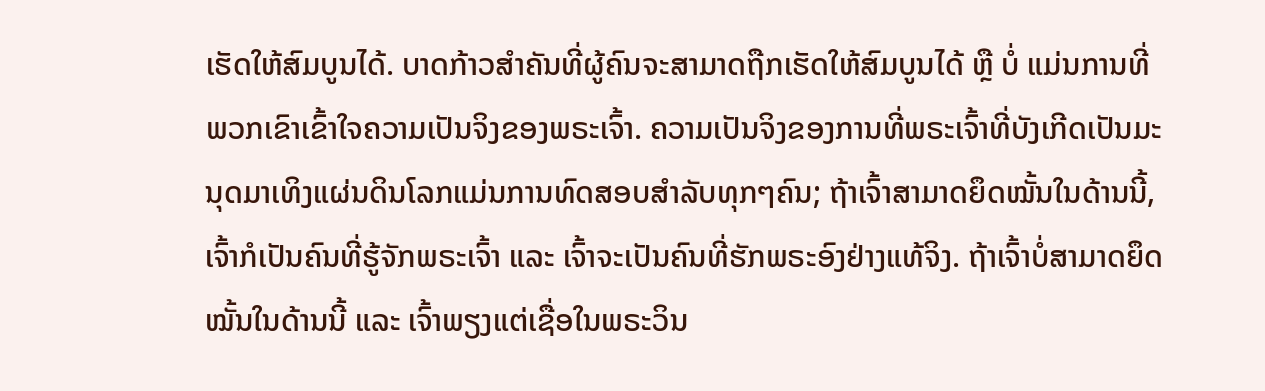ເຮັດໃຫ້ສົມບູນໄດ້. ບາດກ້າວສຳຄັນທີ່ຜູ້ຄົນຈະສາມາດຖືກເຮັດໃຫ້ສົມບູນໄດ້ ຫຼື ບໍ່ ແມ່ນການທີ່ພວກເຂົາເຂົ້າໃຈຄວາມເປັນຈິງຂອງພຣະເຈົ້າ. ຄວາມເປັນຈິງຂອງການທີ່ພຣະເຈົ້າທີ່ບັງເກີດເປັນມະນຸດມາເທິງແຜ່ນດິນໂລກແມ່ນການທົດສອບສຳລັບທຸກໆຄົນ; ຖ້າເຈົ້າສາມາດຍຶດໝັ້ນໃນດ້ານນີ້, ເຈົ້າກໍເປັນຄົນທີ່ຮູ້ຈັກພຣະເຈົ້າ ແລະ ເຈົ້າຈະເປັນຄົນທີ່ຮັກພຣະອົງຢ່າງແທ້ຈິງ. ຖ້າເຈົ້າບໍ່ສາມາດຍຶດໝັ້ນໃນດ້ານນີ້ ແລະ ເຈົ້າພຽງແຕ່ເຊື່ອໃນພຣະວິນ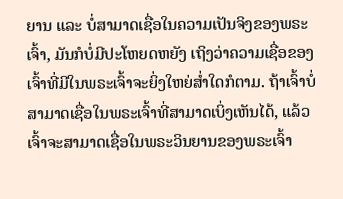ຍານ ແລະ ບໍ່ສາມາດເຊື່ອໃນຄວາມເປັນຈິງຂອງພຣະເຈົ້າ, ມັນກໍບໍ່ມີປະໂຫຍດຫຍັງ ເຖິງວ່າຄວາມເຊື່ອຂອງເຈົ້າທີ່ມີໃນພຣະເຈົ້າຈະຍິ່ງໃຫຍ່ສໍ່າໃດກໍຕາມ. ຖ້າເຈົ້າບໍ່ສາມາດເຊື່ອໃນພຣະເຈົ້າທີ່ສາມາດເບິ່ງເຫັນໄດ້, ແລ້ວເຈົ້າຈະສາມາດເຊື່ອໃນພຣະວິນຍານຂອງພຣະເຈົ້າ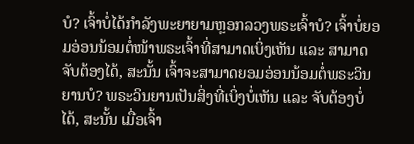ບໍ? ເຈົ້າບໍ່ໄດ້ກຳລັງພະຍາຍາມຫຼອກລວງພຣະເຈົ້າບໍ? ເຈົ້າບໍ່ຍອມອ່ອນນ້ອມຕໍ່ໜ້າພຣະເຈົ້າທີ່ສາມາດເບິ່ງເຫັນ ແລະ ສາມາດຈັບຕ້ອງໄດ້, ສະນັ້ນ ເຈົ້າຈະສາມາດຍອມອ່ອນນ້ອມຕໍ່ພຣະວິນຍານບໍ? ພຣະວິນຍານເປັນສິ່ງທີ່ເບິ່ງບໍ່ເຫັນ ແລະ ຈັບຕ້ອງບໍ່ໄດ້, ສະນັ້ນ ເມື່ອເຈົ້າ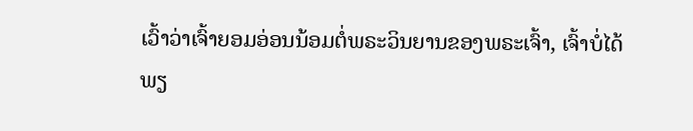ເວົ້າວ່າເຈົ້າຍອມອ່ອນນ້ອມຕໍ່ພຣະວິນຍານຂອງພຣະເຈົ້າ, ເຈົ້າບໍ່ໄດ້ພຽ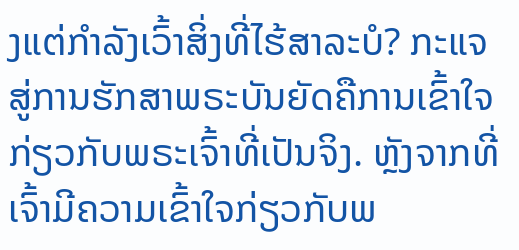ງແຕ່ກຳລັງເວົ້າສິ່ງທີ່ໄຮ້ສາລະບໍ? ກະແຈສູ່ການຮັກສາພຣະບັນຍັດຄືການເຂົ້າໃຈກ່ຽວກັບພຣະເຈົ້າທີ່ເປັນຈິງ. ຫຼັງຈາກທີ່ເຈົ້າມີຄວາມເຂົ້າໃຈກ່ຽວກັບພ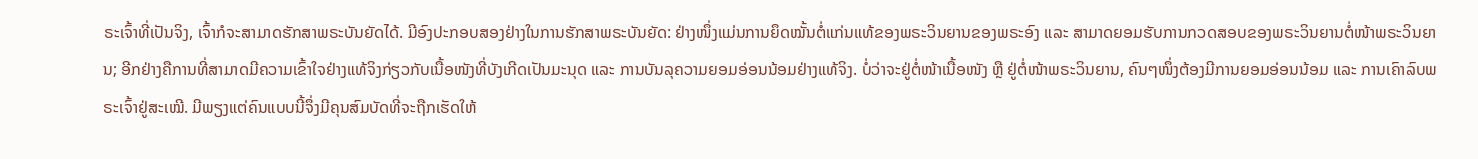ຣະເຈົ້າທີ່ເປັນຈິງ, ເຈົ້າກໍຈະສາມາດຮັກສາພຣະບັນຍັດໄດ້. ມີອົງປະກອບສອງຢ່າງໃນການຮັກສາພຣະບັນຍັດ: ຢ່າງໜຶ່ງແມ່ນການຍຶດໝັ້ນຕໍ່ແກ່ນແທ້ຂອງພຣະວິນຍານຂອງພຣະອົງ ແລະ ສາມາດຍອມຮັບການກວດສອບຂອງພຣະວິນຍານຕໍ່ໜ້າພຣະວິນຍານ; ອີກຢ່າງຄືການທີ່ສາມາດມີຄວາມເຂົ້າໃຈຢ່າງແທ້ຈິງກ່ຽວກັບເນື້ອໜັງທີ່ບັງເກີດເປັນມະນຸດ ແລະ ການບັນລຸຄວາມຍອມອ່ອນນ້ອມຢ່າງແທ້ຈິງ. ບໍ່ວ່າຈະຢູ່ຕໍ່ໜ້າເນື້ອໜັງ ຫຼື ຢູ່ຕໍ່ໜ້າພຣະວິນຍານ, ຄົນໆໜຶ່ງຕ້ອງມີການຍອມອ່ອນນ້ອມ ແລະ ການເຄົາລົບພຣະເຈົ້າຢູ່ສະເໝີ. ມີພຽງແຕ່ຄົນແບບນີ້ຈຶ່ງມີຄຸນສົມບັດທີ່ຈະຖືກເຮັດໃຫ້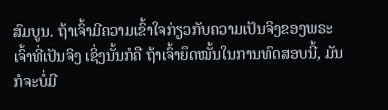ສົມບູນ. ຖ້າເຈົ້າມີຄວາມເຂົ້າໃຈກ່ຽວກັບຄວາມເປັນຈິງຂອງພຣະເຈົ້າທີ່ເປັນຈິງ ເຊິ່ງນັ້ນກໍຄື ຖ້າເຈົ້າຍຶດໝັ້ນໃນການທົດສອບນີ້, ມັນກໍຈະບໍ່ມີ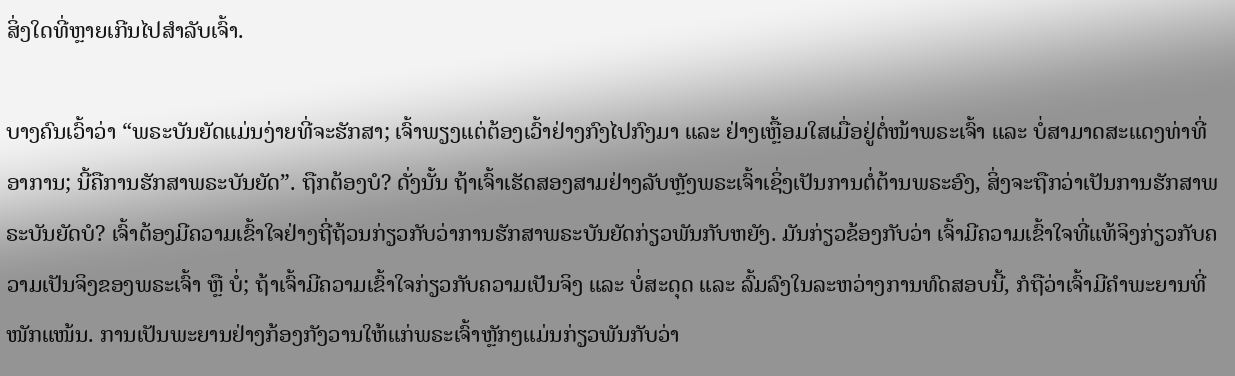ສິ່ງໃດທີ່ຫຼາຍເກີນໄປສໍາລັບເຈົ້າ.

ບາງຄົນເວົ້າວ່າ “ພຣະບັນຍັດແມ່ນງ່າຍທີ່ຈະຮັກສາ; ເຈົ້າພຽງແຕ່ຕ້ອງເວົ້າຢ່າງກົງໄປກົງມາ ແລະ ຢ່າງເຫຼື້ອມໃສເມື່ອຢູ່ຕໍ່ໜ້າພຣະເຈົ້າ ແລະ ບໍ່ສາມາດສະແດງທ່າທີ່ອາການ; ນີ້ຄືການຮັກສາພຣະບັນຍັດ”. ຖືກຕ້ອງບໍ? ດັ່ງນັ້ນ ຖ້າເຈົ້າເຮັດສອງສາມຢ່າງລັບຫຼັງພຣະເຈົ້າເຊິ່ງເປັນການຕໍ່ຕ້ານພຣະອົງ, ສິ່ງຈະຖືກວ່າເປັນການຮັກສາພຣະບັນຍັດບໍ? ເຈົ້າຕ້ອງມີຄວາມເຂົ້າໃຈຢ່າງຖີ່ຖ້ວນກ່ຽວກັບວ່າການຮັກສາພຣະບັນຍັດກ່ຽວພັນກັບຫຍັງ. ມັນກ່ຽວຂ້ອງກັບວ່າ ເຈົ້າມີຄວາມເຂົ້າໃຈທີ່ແທ້ຈິງກ່ຽວກັບຄວາມເປັນຈິງຂອງພຣະເຈົ້າ ຫຼື ບໍ່; ຖ້າເຈົ້າມີຄວາມເຂົ້າໃຈກ່ຽວກັບຄວາມເປັນຈິງ ແລະ ບໍ່ສະດຸດ ແລະ ລົ້ມລົງໃນລະຫວ່າງການທົດສອບນີ້, ກໍຖືວ່າເຈົ້າມີຄຳພະຍານທີ່ໜັກແໜ້ນ. ການເປັນພະຍານຢ່າງກ້ອງກັງວານໃຫ້ແກ່ພຣະເຈົ້າຫຼັກໆແມ່ນກ່ຽວພັນກັບວ່າ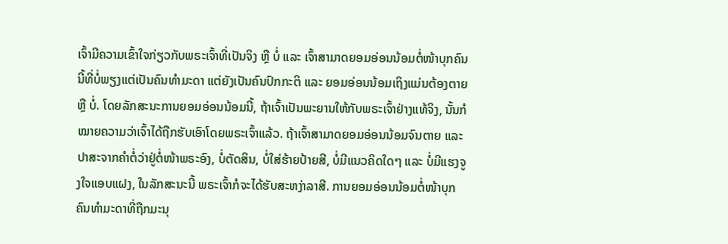ເຈົ້າມີຄວາມເຂົ້າໃຈກ່ຽວກັບພຣະເຈົ້າທີ່ເປັນຈິງ ຫຼື ບໍ່ ແລະ ເຈົ້າສາມາດຍອມອ່ອນນ້ອມຕໍ່ໜ້າບຸກຄົນນີ້ທີ່ບໍ່ພຽງແຕ່ເປັນຄົນທຳມະດາ ແຕ່ຍັງເປັນຄົນປົກກະຕິ ແລະ ຍອມອ່ອນນ້ອມເຖິງແມ່ນຕ້ອງຕາຍ ຫຼື ບໍ່. ໂດຍລັກສະນະການຍອມອ່ອນນ້ອມນີ້, ຖ້າເຈົ້າເປັນພະຍານໃຫ້ກັບພຣະເຈົ້າຢ່າງແທ້ຈິງ, ນັ້ນກໍໝາຍຄວາມວ່າເຈົ້າໄດ້ຖືກຮັບເອົາໂດຍພຣະເຈົ້າແລ້ວ. ຖ້າເຈົ້າສາມາດຍອມອ່ອນນ້ອມຈົນຕາຍ ແລະ ປາສະຈາກຄຳຕໍ່ວ່າຢູ່ຕໍ່ໜ້າພຣະອົງ, ບໍ່ຕັດສິນ, ບໍ່ໃສ່ຮ້າຍປ້າຍສີ, ບໍ່ມີແນວຄິດໃດໆ ແລະ ບໍ່ມີແຮງຈູງໃຈແອບແຝງ, ໃນລັກສະນະນີ້ ພຣະເຈົ້າກໍຈະໄດ້ຮັບສະຫງ່າລາສີ. ການຍອມອ່ອນນ້ອມຕໍ່ໜ້າບຸກຄົນທຳມະດາທີ່ຖືກມະນຸ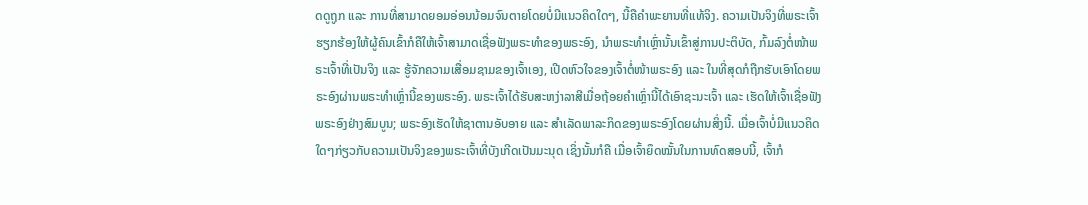ດດູຖູກ ແລະ ການທີ່ສາມາດຍອມອ່ອນນ້ອມຈົນຕາຍໂດຍບໍ່ມີແນວຄິດໃດໆ, ນີ້ຄືຄຳພະຍານທີ່ແທ້ຈິງ. ຄວາມເປັນຈິງທີ່ພຣະເຈົ້າຮຽກຮ້ອງໃຫ້ຜູ້ຄົນເຂົ້າກໍຄືໃຫ້ເຈົ້າສາມາດເຊື່ອຟັງພຣະທຳຂອງພຣະອົງ, ນໍາພຣະທຳເຫຼົ່ານັ້ນເຂົ້າສູ່ການປະຕິບັດ, ກົ້ມລົງຕໍ່ໜ້າພຣະເຈົ້າທີ່ເປັນຈິງ ແລະ ຮູ້ຈັກຄວາມເສື່ອມຊາມຂອງເຈົ້າເອງ, ເປີດຫົວໃຈຂອງເຈົ້າຕໍ່ໜ້າພຣະອົງ ແລະ ໃນທີ່ສຸດກໍຖືກຮັບເອົາໂດຍພຣະອົງຜ່ານພຣະທຳເຫຼົ່ານີ້ຂອງພຣະອົງ. ພຣະເຈົ້າໄດ້ຮັບສະຫງ່າລາສີເມື່ອຖ້ອຍຄຳເຫຼົ່ານີ້ໄດ້ເອົາຊະນະເຈົ້າ ແລະ ເຮັດໃຫ້ເຈົ້າເຊື່ອຟັງພຣະອົງຢ່າງສົມບູນ; ພຣະອົງເຮັດໃຫ້ຊາຕານອັບອາຍ ແລະ ສຳເລັດພາລະກິດຂອງພຣະອົງໂດຍຜ່ານສິ່ງນີ້. ເມື່ອເຈົ້າບໍ່ມີແນວຄິດໃດໆກ່ຽວກັບຄວາມເປັນຈິງຂອງພຣະເຈົ້າທີ່ບັງເກີດເປັນມະນຸດ ເຊິ່ງນັ້ນກໍຄື ເມື່ອເຈົ້າຍຶດໝັ້ນໃນການທົດສອບນີ້, ເຈົ້າກໍ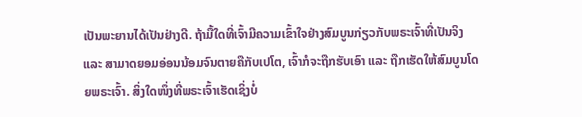ເປັນພະຍານໄດ້ເປັນຢ່າງດີ. ຖ້າມື້ໃດທີ່ເຈົ້າມີຄວາມເຂົ້າໃຈຢ່າງສົມບູນກ່ຽວກັບພຣະເຈົ້າທີ່ເປັນຈິງ ແລະ ສາມາດຍອມອ່ອນນ້ອມຈົນຕາຍຄືກັບເປໂຕ, ເຈົ້າກໍຈະຖືກຮັບເອົາ ແລະ ຖືກເຮັດໃຫ້ສົມບູນໂດຍພຣະເຈົ້າ. ສິ່ງໃດໜຶ່ງທີ່ພຣະເຈົ້າເຮັດເຊິ່ງບໍ່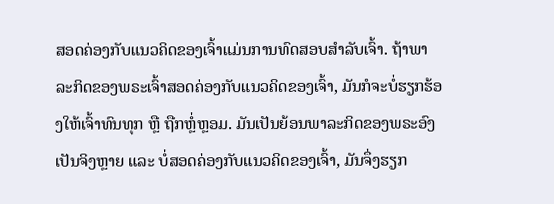ສອດຄ່ອງກັບແນວຄິດຂອງເຈົ້າແມ່ນການທົດສອບສຳລັບເຈົ້າ. ຖ້າພາລະກິດຂອງພຣະເຈົ້າສອດຄ່ອງກັບແນວຄິດຂອງເຈົ້າ, ມັນກໍຈະບໍ່ຮຽກຮ້ອງໃຫ້ເຈົ້າທົນທຸກ ຫຼື ຖືກຫຼໍ່ຫຼອມ. ມັນເປັນຍ້ອນພາລະກິດຂອງພຣະອົງເປັນຈິງຫຼາຍ ແລະ ບໍ່ສອດຄ່ອງກັບແນວຄິດຂອງເຈົ້າ, ມັນຈຶ່ງຮຽກ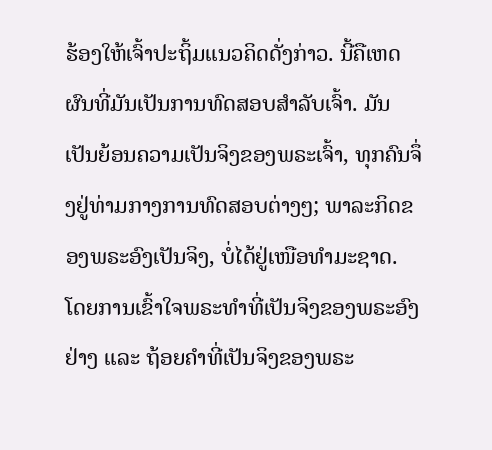ຮ້ອງໃຫ້ເຈົ້າປະຖິ້ມແນວຄິດດັ່ງກ່າວ. ນີ້ຄືເຫດຜົນທີ່ມັນເປັນການທົດສອບສຳລັບເຈົ້າ. ມັນເປັນຍ້ອນຄວາມເປັນຈິງຂອງພຣະເຈົ້າ, ທຸກຄົນຈຶ່ງຢູ່ທ່າມກາງການທົດສອບຕ່າງໆ; ພາລະກິດຂອງພຣະອົງເປັນຈິງ, ບໍ່ໄດ້ຢູ່ເໜືອທຳມະຊາດ. ໂດຍການເຂົ້າໃຈພຣະທຳທີ່ເປັນຈິງຂອງພຣະອົງຢ່າງ ແລະ ຖ້ອຍຄຳທີ່ເປັນຈິງຂອງພຣະ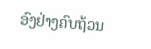ອົງຢ່າງຄົບຖ້ວນ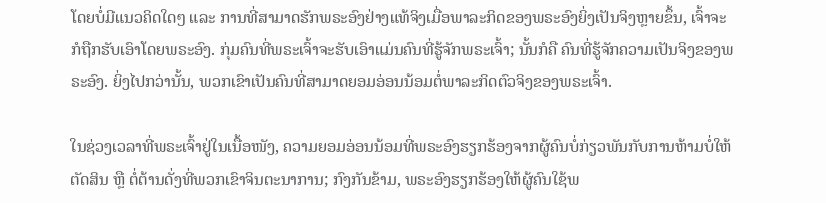ໂດຍບໍ່ມີແນວຄິດໃດໆ ແລະ ການທີ່ສາມາດຮັກພຣະອົງຢ່າງແທ້ຈິງເມື່ອພາລະກິດຂອງພຣະອົງຍິ່ງເປັນຈິງຫຼາຍຂຶ້ນ, ເຈົ້າຈະກໍຖືກຮັບເອົາໂດຍພຣະອົງ. ກຸ່ມຄົນທີ່ພຣະເຈົ້າຈະຮັບເອົາແມ່ນຄົນທີ່ຮູ້ຈັກພຣະເຈົ້າ; ນັ້ນກໍຄື ຄົນທີ່ຮູ້ຈັກຄວາມເປັນຈິງຂອງພຣະອົງ. ຍິ່ງໄປກວ່ານັ້ນ, ພວກເຂົາເປັນຄົນທີ່ສາມາດຍອມອ່ອນນ້ອມຕໍ່ພາລະກິດຕົວຈິງຂອງພຣະເຈົ້າ.

ໃນຊ່ວງເວລາທີ່ພຣະເຈົ້າຢູ່ໃນເນື້ອໜັງ, ຄວາມຍອມອ່ອນນ້ອມທີ່ພຣະອົງຮຽກຮ້ອງຈາກຜູ້ຄົນບໍ່ກ່ຽວພັນກັບການຫ້າມບໍ່ໃຫ້ຕັດສິນ ຫຼື ຕໍ່ຕ້ານດັ່ງທີ່ພວກເຂົາຈິນຕະນາການ; ກົງກັນຂ້າມ, ພຣະອົງຮຽກຮ້ອງໃຫ້ຜູ້ຄົນໃຊ້ພ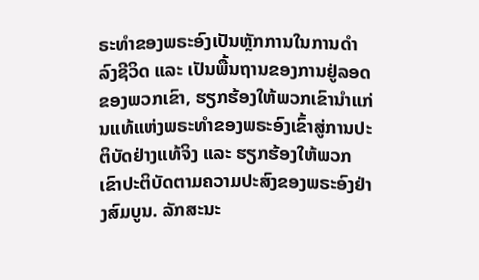ຣະທຳຂອງພຣະອົງເປັນຫຼັກການໃນການດຳລົງຊີວິດ ແລະ ເປັນພື້ນຖານຂອງການຢູ່ລອດຂອງພວກເຂົາ, ຮຽກຮ້ອງໃຫ້ພວກເຂົານໍາແກ່ນແທ້ແຫ່ງພຣະທຳຂອງພຣະອົງເຂົ້າສູ່ການປະຕິບັດຢ່າງແທ້ຈິງ ແລະ ຮຽກຮ້ອງໃຫ້ພວກເຂົາປະຕິບັດຕາມຄວາມປະສົງຂອງພຣະອົງຢ່າງສົມບູນ. ລັກສະນະ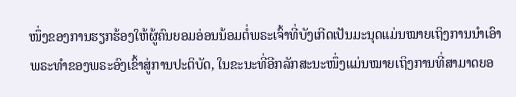ໜຶ່ງຂອງການຮຽກຮ້ອງໃຫ້ຜູ້ຄົນຍອມອ່ອນນ້ອມຕໍ່ພຣະເຈົ້າທີ່ບັງເກີດເປັນມະນຸດແມ່ນໝາຍເຖິງການນໍາເອົາພຣະທຳຂອງພຣະອົງເຂົ້າສູ່ການປະຕິບັດ, ໃນຂະນະທີ່ອີກລັກສະນະໜຶ່ງແມ່ນໝາຍເຖິງການທີ່ສາມາດຍອ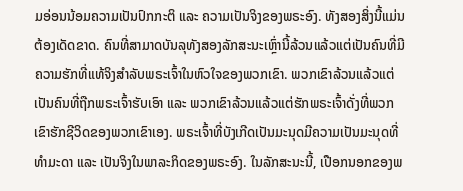ມອ່ອນນ້ອມຄວາມເປັນປົກກະຕິ ແລະ ຄວາມເປັນຈິງຂອງພຣະອົງ. ທັງສອງສິ່ງນີ້ແມ່ນຕ້ອງເດັດຂາດ. ຄົນທີ່ສາມາດບັນລຸທັງສອງລັກສະນະເຫຼົ່ານີ້ລ້ວນແລ້ວແຕ່ເປັນຄົນທີ່ມີຄວາມຮັກທີ່ແທ້ຈິງສຳລັບພຣະເຈົ້າໃນຫົວໃຈຂອງພວກເຂົາ. ພວກເຂົາລ້ວນແລ້ວແຕ່ເປັນຄົນທີ່ຖືກພຣະເຈົ້າຮັບເອົາ ແລະ ພວກເຂົາລ້ວນແລ້ວແຕ່ຮັກພຣະເຈົ້າດັ່ງທີ່ພວກເຂົາຮັກຊີວິດຂອງພວກເຂົາເອງ. ພຣະເຈົ້າທີ່ບັງເກີດເປັນມະນຸດມີຄວາມເປັນມະນຸດທີ່ທຳມະດາ ແລະ ເປັນຈິງໃນພາລະກິດຂອງພຣະອົງ. ໃນລັກສະນະນີ້, ເປືອກນອກຂອງພ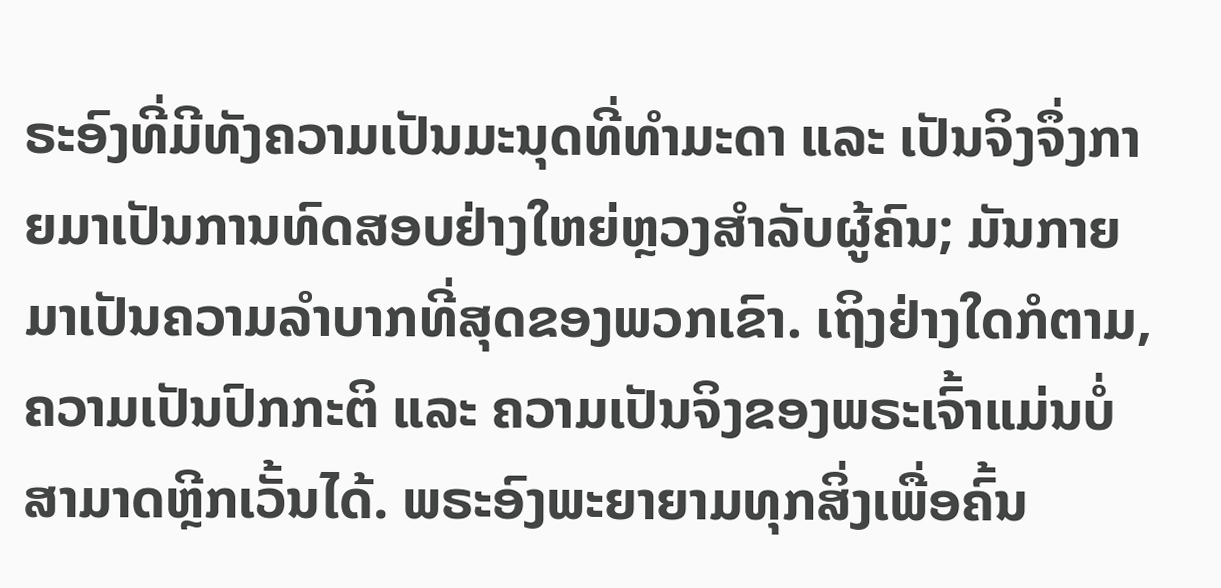ຣະອົງທີ່ມີທັງຄວາມເປັນມະນຸດທີ່ທຳມະດາ ແລະ ເປັນຈິງຈຶ່ງກາຍມາເປັນການທົດສອບຢ່າງໃຫຍ່ຫຼວງສຳລັບຜູ້ຄົນ; ມັນກາຍມາເປັນຄວາມລໍາບາກທີ່ສຸດຂອງພວກເຂົາ. ເຖິງຢ່າງໃດກໍຕາມ, ຄວາມເປັນປົກກະຕິ ແລະ ຄວາມເປັນຈິງຂອງພຣະເຈົ້າແມ່ນບໍ່ສາມາດຫຼີກເວັ້ນໄດ້. ພຣະອົງພະຍາຍາມທຸກສິ່ງເພື່ອຄົ້ນ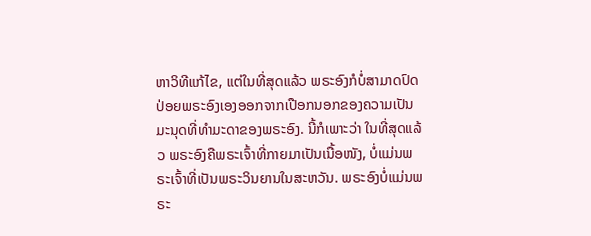ຫາວິທີແກ້ໄຂ, ແຕ່ໃນທີ່ສຸດແລ້ວ ພຣະອົງກໍບໍ່ສາມາດປົດປ່ອຍພຣະອົງເອງອອກຈາກເປືອກນອກຂອງຄວາມເປັນມະນຸດທີ່ທຳມະດາຂອງພຣະອົງ. ນີ້ກໍເພາະວ່າ ໃນທີ່ສຸດແລ້ວ ພຣະອົງຄືພຣະເຈົ້າທີ່ກາຍມາເປັນເນື້ອໜັງ, ບໍ່ແມ່ນພຣະເຈົ້າທີ່ເປັນພຣະວິນຍານໃນສະຫວັນ. ພຣະອົງບໍ່ແມ່ນພຣະ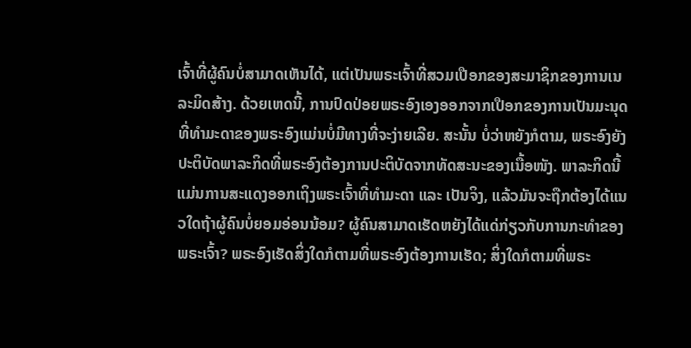ເຈົ້າທີ່ຜູ້ຄົນບໍ່ສາມາດເຫັນໄດ້, ແຕ່ເປັນພຣະເຈົ້າທີ່ສວມເປືອກຂອງສະມາຊິກຂອງການເນລະມິດສ້າງ. ດ້ວຍເຫດນີ້, ການປົດປ່ອຍພຣະອົງເອງອອກຈາກເປືອກຂອງການເປັນມະນຸດທີ່ທຳມະດາຂອງພຣະອົງແມ່ນບໍ່ມີທາງທີ່ຈະງ່າຍເລີຍ. ສະນັ້ນ ບໍ່ວ່າຫຍັງກໍຕາມ, ພຣະອົງຍັງປະຕິບັດພາລະກິດທີ່ພຣະອົງຕ້ອງການປະຕິບັດຈາກທັດສະນະຂອງເນື້ອໜັງ. ພາລະກິດນີ້ແມ່ນການສະແດງອອກເຖິງພຣະເຈົ້າທີ່ທຳມະດາ ແລະ ເປັນຈິງ, ແລ້ວມັນຈະຖືກຕ້ອງໄດ້ແນວໃດຖ້າຜູ້ຄົນບໍ່ຍອມອ່ອນນ້ອມ? ຜູ້ຄົນສາມາດເຮັດຫຍັງໄດ້ແດ່ກ່ຽວກັບການກະທຳຂອງພຣະເຈົ້າ? ພຣະອົງເຮັດສິ່ງໃດກໍຕາມທີ່ພຣະອົງຕ້ອງການເຮັດ; ສິ່ງໃດກໍຕາມທີ່ພຣະ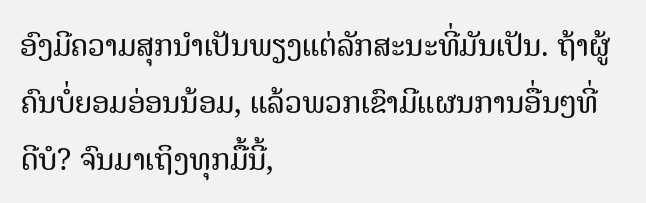ອົງມີຄວາມສຸກນໍາເປັນພຽງແຕ່ລັກສະນະທີ່ມັນເປັນ. ຖ້າຜູ້ຄົນບໍ່ຍອມອ່ອນນ້ອມ, ແລ້ວພວກເຂົາມີແຜນການອື່ນໆທີ່ດີບໍ? ຈົນມາເຖິງທຸກມື້ນີ້,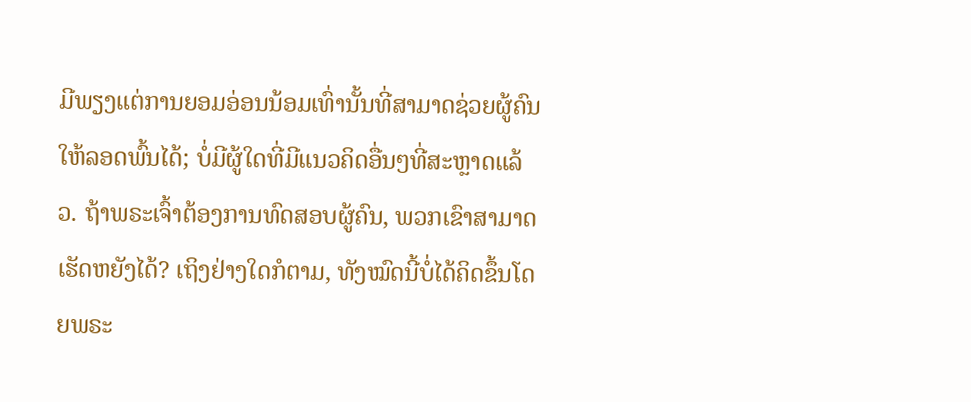ມີພຽງແຕ່ການຍອມອ່ອນນ້ອມເທົ່ານັ້ນທີ່ສາມາດຊ່ວຍຜູ້ຄົນໃຫ້ລອດພົ້ນໄດ້; ບໍ່ມີຜູ້ໃດທີ່ມີແນວຄິດອື່ນໆທີ່ສະຫຼາດແລ້ວ. ຖ້າພຣະເຈົ້າຕ້ອງການທົດສອບຜູ້ຄົນ, ພວກເຂົາສາມາດເຮັດຫຍັງໄດ້? ເຖິງຢ່າງໃດກໍຕາມ, ທັງໝົດນີ້ບໍ່ໄດ້ຄິດຂຶ້ນໂດຍພຣະ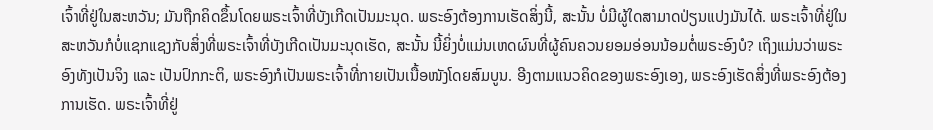ເຈົ້າທີ່ຢູ່ໃນສະຫວັນ; ມັນຖືກຄິດຂຶ້ນໂດຍພຣະເຈົ້າທີ່ບັງເກີດເປັນມະນຸດ. ພຣະອົງຕ້ອງການເຮັດສິ່ງນີ້, ສະນັ້ນ ບໍ່ມີຜູ້ໃດສາມາດປ່ຽນແປງມັນໄດ້. ພຣະເຈົ້າທີ່ຢູ່ໃນສະຫວັນກໍບໍ່ແຊກແຊງກັບສິ່ງທີ່ພຣະເຈົ້າທີ່ບັງເກີດເປັນມະນຸດເຮັດ, ສະນັ້ນ ນີ້ຍິ່ງບໍ່ແມ່ນເຫດຜົນທີ່ຜູ້ຄົນຄວນຍອມອ່ອນນ້ອມຕໍ່ພຣະອົງບໍ? ເຖິງແມ່ນວ່າພຣະອົງທັງເປັນຈິງ ແລະ ເປັນປົກກະຕິ, ພຣະອົງກໍເປັນພຣະເຈົ້າທີ່ກາຍເປັນເນື້ອໜັງໂດຍສົມບູນ. ອີງຕາມແນວຄິດຂອງພຣະອົງເອງ, ພຣະອົງເຮັດສິ່ງທີ່ພຣະອົງຕ້ອງການເຮັດ. ພຣະເຈົ້າທີ່ຢູ່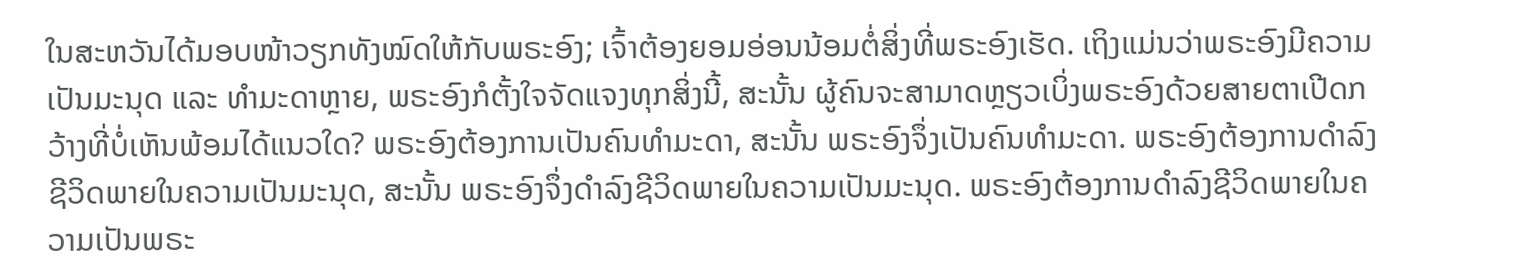ໃນສະຫວັນໄດ້ມອບໜ້າວຽກທັງໝົດໃຫ້ກັບພຣະອົງ; ເຈົ້າຕ້ອງຍອມອ່ອນນ້ອມຕໍ່ສິ່ງທີ່ພຣະອົງເຮັດ. ເຖິງແມ່ນວ່າພຣະອົງມີຄວາມເປັນມະນຸດ ແລະ ທຳມະດາຫຼາຍ, ພຣະອົງກໍຕັ້ງໃຈຈັດແຈງທຸກສິ່ງນີ້, ສະນັ້ນ ຜູ້ຄົນຈະສາມາດຫຼຽວເບິ່ງພຣະອົງດ້ວຍສາຍຕາເປີດກວ້າງທີ່ບໍ່ເຫັນພ້ອມໄດ້ແນວໃດ? ພຣະອົງຕ້ອງການເປັນຄົນທຳມະດາ, ສະນັ້ນ ພຣະອົງຈຶ່ງເປັນຄົນທຳມະດາ. ພຣະອົງຕ້ອງການດຳລົງຊີວິດພາຍໃນຄວາມເປັນມະນຸດ, ສະນັ້ນ ພຣະອົງຈຶ່ງດຳລົງຊີວິດພາຍໃນຄວາມເປັນມະນຸດ. ພຣະອົງຕ້ອງການດຳລົງຊີວິດພາຍໃນຄວາມເປັນພຣະ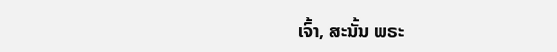ເຈົ້າ, ສະນັ້ນ ພຣະ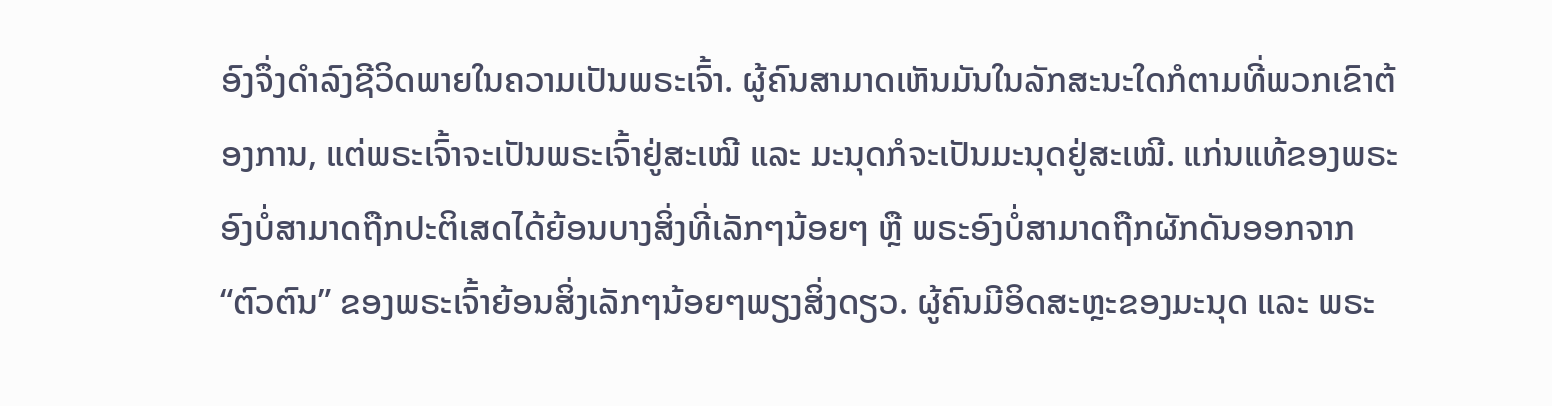ອົງຈຶ່ງດຳລົງຊີວິດພາຍໃນຄວາມເປັນພຣະເຈົ້າ. ຜູ້ຄົນສາມາດເຫັນມັນໃນລັກສະນະໃດກໍຕາມທີ່ພວກເຂົາຕ້ອງການ, ແຕ່ພຣະເຈົ້າຈະເປັນພຣະເຈົ້າຢູ່ສະເໝີ ແລະ ມະນຸດກໍຈະເປັນມະນຸດຢູ່ສະເໝີ. ແກ່ນແທ້ຂອງພຣະອົງບໍ່ສາມາດຖືກປະຕິເສດໄດ້ຍ້ອນບາງສິ່ງທີ່ເລັກໆນ້ອຍໆ ຫຼື ພຣະອົງບໍ່ສາມາດຖືກຜັກດັນອອກຈາກ “ຕົວຕົນ” ຂອງພຣະເຈົ້າຍ້ອນສິ່ງເລັກໆນ້ອຍໆພຽງສິ່ງດຽວ. ຜູ້ຄົນມີອິດສະຫຼະຂອງມະນຸດ ແລະ ພຣະ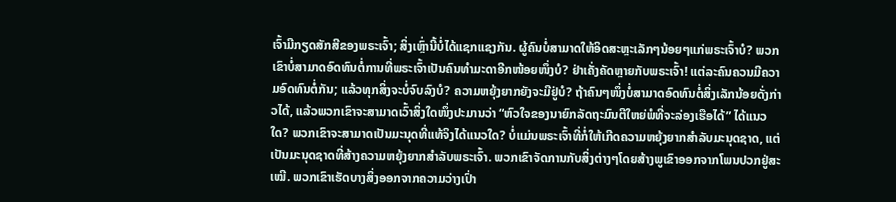ເຈົ້າມີກຽດສັກສີຂອງພຣະເຈົ້າ; ສິ່ງເຫຼົ່ານີ້ບໍ່ໄດ້ແຊກແຊງກັນ. ຜູ້ຄົນບໍ່ສາມາດໃຫ້ອິດສະຫຼະເລັກໆນ້ອຍໆແກ່ພຣະເຈົ້າບໍ? ພວກເຂົາບໍ່ສາມາດອົດທົນຕໍ່ການທີ່ພຣະເຈົ້າເປັນຄົນທໍາມະດາອີກໜ້ອຍໜຶ່ງບໍ? ຢ່າເຄັ່ງຄັດຫຼາຍກັບພຣະເຈົ້າ! ແຕ່ລະຄົນຄວນມີຄວາມອົດທົນຕໍ່ກັນ; ແລ້ວທຸກສິ່ງຈະບໍ່ຈົບລົງບໍ? ຄວາມຫຍຸ້ງຍາກຍັງຈະມີຢູ່ບໍ? ຖ້າຄົນໆໜຶ່ງບໍ່ສາມາດອົດທົນຕໍ່ສິ່ງເລັກນ້ອຍດັ່ງກ່າວໄດ້, ແລ້ວພວກເຂົາຈະສາມາດເວົ້າສິ່ງໃດໜຶ່ງປະມານວ່າ “ຫົວໃຈຂອງນາຍົກລັດຖະມົນຕີໃຫຍ່ພໍທີ່ຈະລ່ອງເຮືອໄດ້” ໄດ້ແນວໃດ? ພວກເຂົາຈະສາມາດເປັນມະນຸດທີ່ແທ້ຈິງໄດ້ແນວໃດ? ບໍ່ແມ່ນພຣະເຈົ້າທີ່ກໍ່ໃຫ້ເກີດຄວາມຫຍຸ້ງຍາກສຳລັບມະນຸດຊາດ, ແຕ່ເປັນມະນຸດຊາດທີ່ສ້າງຄວາມຫຍຸ້ງຍາກສຳລັບພຣະເຈົ້າ. ພວກເຂົາຈັດການກັບສິ່ງຕ່າງໆໂດຍສ້າງພູເຂົາອອກຈາກໂພນປວກຢູ່ສະເໝີ. ພວກເຂົາເຮັດບາງສິ່ງອອກຈາກຄວາມວ່າງເປົ່າ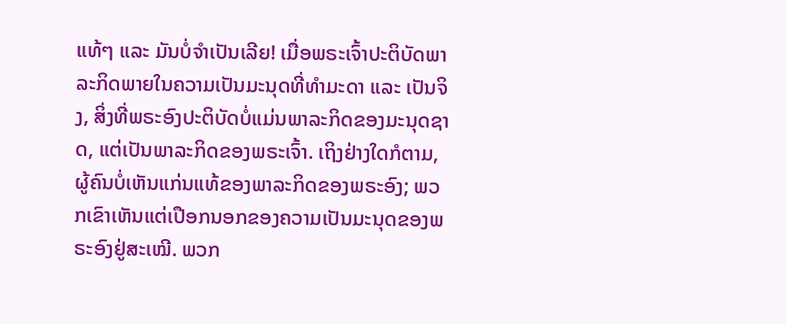ແທ້ໆ ແລະ ມັນບໍ່ຈຳເປັນເລີຍ! ເມື່ອພຣະເຈົ້າປະຕິບັດພາລະກິດພາຍໃນຄວາມເປັນມະນຸດທີ່ທຳມະດາ ແລະ ເປັນຈິງ, ສິ່ງທີ່ພຣະອົງປະຕິບັດບໍ່ແມ່ນພາລະກິດຂອງມະນຸດຊາດ, ແຕ່ເປັນພາລະກິດຂອງພຣະເຈົ້າ. ເຖິງຢ່າງໃດກໍຕາມ, ຜູ້ຄົນບໍ່ເຫັນແກ່ນແທ້ຂອງພາລະກິດຂອງພຣະອົງ; ພວກເຂົາເຫັນແຕ່ເປືອກນອກຂອງຄວາມເປັນມະນຸດຂອງພຣະອົງຢູ່ສະເໝີ. ພວກ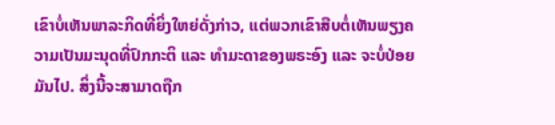ເຂົາບໍ່ເຫັນພາລະກິດທີ່ຍິ່ງໃຫຍ່ດັ່ງກ່າວ, ແຕ່ພວກເຂົາສືບຕໍ່ເຫັນພຽງຄວາມເປັນມະນຸດທີ່ປົກກະຕິ ແລະ ທຳມະດາຂອງພຣະອົງ ແລະ ຈະບໍ່ປ່ອຍມັນໄປ. ສິ່ງນີ້ຈະສາມາດຖືກ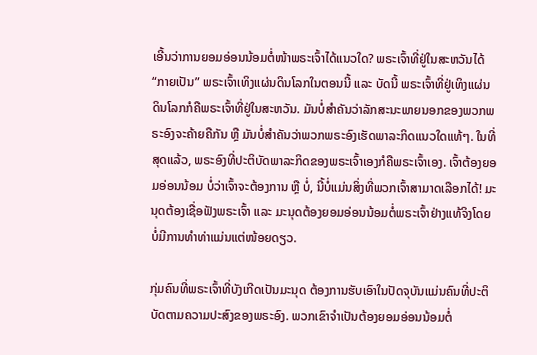ເອີ້ນວ່າການຍອມອ່ອນນ້ອມຕໍ່ໜ້າພຣະເຈົ້າໄດ້ແນວໃດ? ພຣະເຈົ້າທີ່ຢູ່ໃນສະຫວັນໄດ້ “ກາຍເປັນ” ພຣະເຈົ້າເທິງແຜ່ນດິນໂລກໃນຕອນນີ້ ແລະ ບັດນີ້ ພຣະເຈົ້າທີ່ຢູ່ເທິງແຜ່ນດິນໂລກກໍຄືພຣະເຈົ້າທີ່ຢູ່ໃນສະຫວັນ. ມັນບໍ່ສຳຄັນວ່າລັກສະນະພາຍນອກຂອງພວກພຣະອົງຈະຄ້າຍຄືກັນ ຫຼື ມັນບໍ່ສຳຄັນວ່າພວກພຣະອົງເຮັດພາລະກິດແນວໃດແທ້ໆ. ໃນທີ່ສຸດແລ້ວ, ພຣະອົງທີ່ປະຕິບັດພາລະກິດຂອງພຣະເຈົ້າເອງກໍຄືພຣະເຈົ້າເອງ. ເຈົ້າຕ້ອງຍອມອ່ອນນ້ອມ ບໍ່ວ່າເຈົ້າຈະຕ້ອງການ ຫຼື ບໍ່, ນີ້ບໍ່ແມ່ນສິ່ງທີ່ພວກເຈົ້າສາມາດເລືອກໄດ້! ມະນຸດຕ້ອງເຊື່ອຟັງພຣະເຈົ້າ ແລະ ມະນຸດຕ້ອງຍອມອ່ອນນ້ອມຕໍ່ພຣະເຈົ້າຢ່າງແທ້ຈິງໂດຍບໍ່ມີການທຳທ່າແມ່ນແຕ່ໜ້ອຍດຽວ.

ກຸ່ມຄົນທີ່ພຣະເຈົ້າທີ່ບັງເກີດເປັນມະນຸດ ຕ້ອງການຮັບເອົາໃນປັດຈຸບັນແມ່ນຄົນທີ່ປະຕິບັດຕາມຄວາມປະສົງຂອງພຣະອົງ. ພວກເຂົາຈຳເປັນຕ້ອງຍອມອ່ອນນ້ອມຕໍ່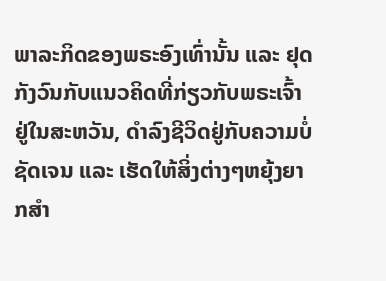ພາລະກິດຂອງພຣະອົງເທົ່ານັ້ນ ແລະ ຢຸດກັງວົນກັບແນວຄິດທີ່ກ່ຽວກັບພຣະເຈົ້າຢູ່ໃນສະຫວັນ, ດຳລົງຊີວິດຢູ່ກັບຄວາມບໍ່ຊັດເຈນ ແລະ ເຮັດໃຫ້ສິ່ງຕ່າງໆຫຍຸ້ງຍາກສຳ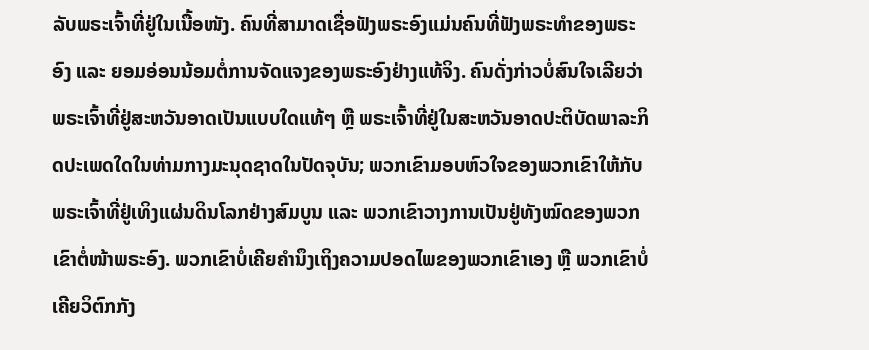ລັບພຣະເຈົ້າທີ່ຢູ່ໃນເນື້ອໜັງ. ຄົນທີ່ສາມາດເຊື່ອຟັງພຣະອົງແມ່ນຄົນທີ່ຟັງພຣະທຳຂອງພຣະອົງ ແລະ ຍອມອ່ອນນ້ອມຕໍ່ການຈັດແຈງຂອງພຣະອົງຢ່າງແທ້ຈິງ. ຄົນດັ່ງກ່າວບໍ່ສົນໃຈເລີຍວ່າພຣະເຈົ້າທີ່ຢູ່ສະຫວັນອາດເປັນແບບໃດແທ້ໆ ຫຼື ພຣະເຈົ້າທີ່ຢູ່ໃນສະຫວັນອາດປະຕິບັດພາລະກິດປະເພດໃດໃນທ່າມກາງມະນຸດຊາດໃນປັດຈຸບັນ; ພວກເຂົາມອບຫົວໃຈຂອງພວກເຂົາໃຫ້ກັບພຣະເຈົ້າທີ່ຢູ່ເທິງແຜ່ນດິນໂລກຢ່າງສົມບູນ ແລະ ພວກເຂົາວາງການເປັນຢູ່ທັງໝົດຂອງພວກເຂົາຕໍ່ໜ້າພຣະອົງ. ພວກເຂົາບໍ່ເຄີຍຄໍານຶງເຖິງຄວາມປອດໄພຂອງພວກເຂົາເອງ ຫຼື ພວກເຂົາບໍ່ເຄີຍວິຕົກກັງ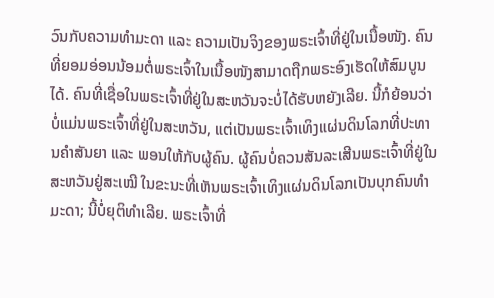ວົນກັບຄວາມທໍາມະດາ ແລະ ຄວາມເປັນຈິງຂອງພຣະເຈົ້າທີ່ຢູ່ໃນເນື້ອໜັງ. ຄົນທີ່ຍອມອ່ອນນ້ອມຕໍ່ພຣະເຈົ້າໃນເນື້ອໜັງສາມາດຖືກພຣະອົງເຮັດໃຫ້ສົມບູນໄດ້. ຄົນທີ່ເຊື່ອໃນພຣະເຈົ້າທີ່ຢູ່ໃນສະຫວັນຈະບໍ່ໄດ້ຮັບຫຍັງເລີຍ. ນີ້ກໍຍ້ອນວ່າ ບໍ່ແມ່ນພຣະເຈົ້າທີ່ຢູ່ໃນສະຫວັນ, ແຕ່ເປັນພຣະເຈົ້າເທິງແຜ່ນດິນໂລກທີ່ປະທານຄຳສັນຍາ ແລະ ພອນໃຫ້ກັບຜູ້ຄົນ. ຜູ້ຄົນບໍ່ຄວນສັນລະເສີນພຣະເຈົ້າທີ່ຢູ່ໃນສະຫວັນຢູ່ສະເໝີ ໃນຂະນະທີ່ເຫັນພຣະເຈົ້າເທິງແຜ່ນດິນໂລກເປັນບຸກຄົນທຳມະດາ; ນີ້ບໍ່ຍຸຕິທຳເລີຍ. ພຣະເຈົ້າທີ່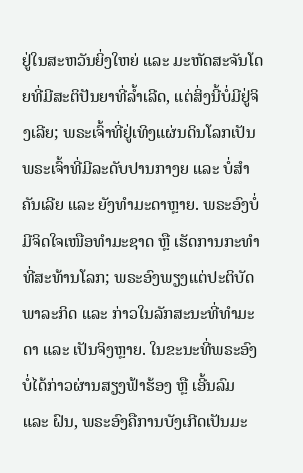ຢູ່ໃນສະຫວັນຍິ່ງໃຫຍ່ ແລະ ມະຫັດສະຈັນໂດຍທີ່ມີສະຕິປັນຍາທີ່ລໍ້າເລີດ, ແຕ່ສິ່ງນີ້ບໍ່ມີຢູ່ຈິງເລີຍ; ພຣະເຈົ້າທີ່ຢູ່ເທິງແຜ່ນດິນໂລກເປັນພຣະເຈົ້າທີ່ມີລະດັບປານກາງຍ ແລະ ບໍ່ສຳຄັນເລີຍ ແລະ ຍັງທໍາມະດາຫຼາຍ. ພຣະອົງບໍ່ມີຈິດໃຈເໜືອທໍາມະຊາດ ຫຼື ເຮັດການກະທຳທີ່ສະທ້ານໂລກ; ພຣະອົງພຽງແຕ່ປະຕິບັດພາລະກິດ ແລະ ກ່າວໃນລັກສະນະທີ່ທຳມະດາ ແລະ ເປັນຈິງຫຼາຍ. ໃນຂະນະທີ່ພຣະອົງບໍ່ໄດ້ກ່າວຜ່ານສຽງຟ້າຮ້ອງ ຫຼື ເອີ້ນລົມ ແລະ ຝົນ, ພຣະອົງຄືການບັງເກີດເປັນມະ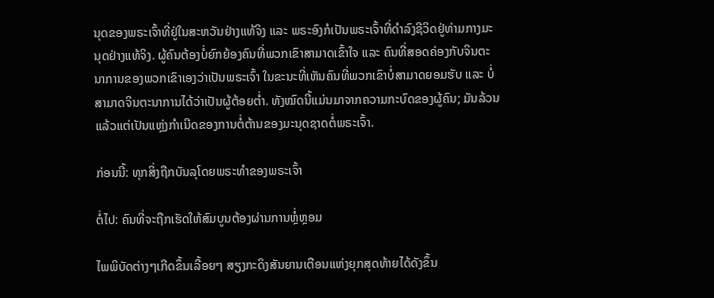ນຸດຂອງພຣະເຈົ້າທີ່ຢູ່ໃນສະຫວັນຢ່າງແທ້ຈິງ ແລະ ພຣະອົງກໍເປັນພຣະເຈົ້າທີ່ດຳລົງຊີວິດຢູ່ທ່າມກາງມະນຸດຢ່າງແທ້ຈິງ. ຜູ້ຄົນຕ້ອງບໍ່ຍົກຍ້ອງຄົນທີ່ພວກເຂົາສາມາດເຂົ້າໃຈ ແລະ ຄົນທີ່ສອດຄ່ອງກັບຈິນຕະນາການຂອງພວກເຂົາເອງວ່າເປັນພຣະເຈົ້າ ໃນຂະນະທີ່ເຫັນຄົນທີ່ພວກເຂົາບໍ່ສາມາດຍອມຮັບ ແລະ ບໍ່ສາມາດຈິນຕະນາການໄດ້ວ່າເປັນຜູ້ຕ້ອຍຕໍ່າ. ທັງໝົດນີ້ແມ່ນມາຈາກຄວາມກະບົດຂອງຜູ້ຄົນ; ມັນລ້ວນແລ້ວແຕ່ເປັນແຫຼ່ງກໍາເນີດຂອງການຕໍ່ຕ້ານຂອງມະນຸດຊາດຕໍ່ພຣະເຈົ້າ.

ກ່ອນນີ້: ທຸກສິ່ງຖືກບັນລຸໂດຍພຣະທໍາຂອງພຣະເຈົ້າ

ຕໍ່ໄປ: ຄົນທີ່ຈະຖືກເຮັດໃຫ້ສົມບູນຕ້ອງຜ່ານການຫຼໍ່ຫຼອມ

ໄພພິບັດຕ່າງໆເກີດຂຶ້ນເລື້ອຍໆ ສຽງກະດິງສັນຍານເຕືອນແຫ່ງຍຸກສຸດທ້າຍໄດ້ດັງຂຶ້ນ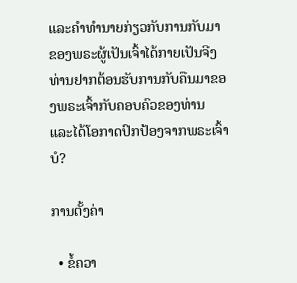ແລະຄໍາທໍານາຍກ່ຽວກັບການກັບມາຂອງພຣະຜູ້ເປັນເຈົ້າໄດ້ກາຍເປັນຈີງ ທ່ານຢາກຕ້ອນຮັບການກັບຄືນມາຂອງພຣະເຈົ້າກັບຄອບຄົວຂອງທ່ານ ແລະໄດ້ໂອກາດປົກປ້ອງຈາກພຣະເຈົ້າບໍ?

ການຕັ້ງຄ່າ

  • ຂໍ້ຄວາ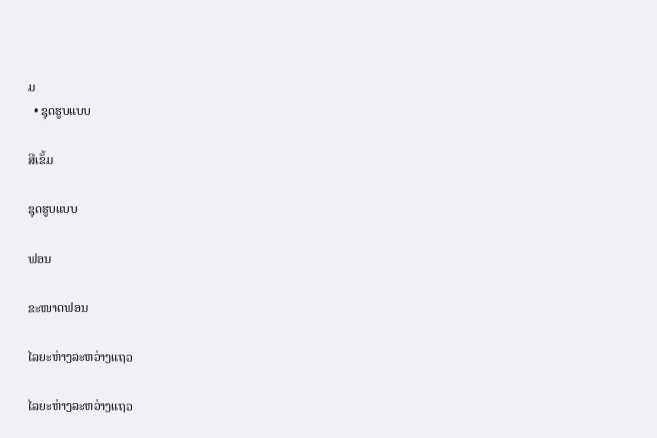ມ
  • ຊຸດຮູບແບບ

ສີເຂັ້ມ

ຊຸດຮູບແບບ

ຟອນ

ຂະໜາດຟອນ

ໄລຍະຫ່າງລະຫວ່າງແຖວ

ໄລຍະຫ່າງລະຫວ່າງແຖວ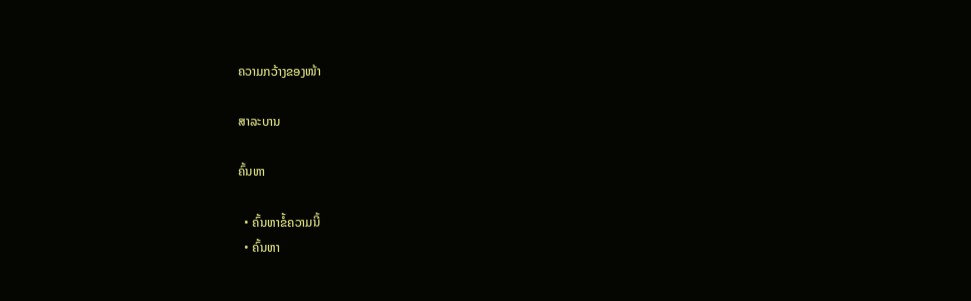ຄວາມກວ້າງຂອງໜ້າ

ສາລະບານ

ຄົ້ນຫາ

  • ຄົ້ນຫາຂໍ້ຄວາມນີ້
  • ຄົ້ນຫາ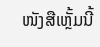ໜັງສືເຫຼັ້ມນີ້